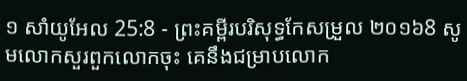១ សាំយូអែល 25:8 - ព្រះគម្ពីរបរិសុទ្ធកែសម្រួល ២០១៦8 សូមលោកសួរពួកលោកចុះ គេនឹងជម្រាបលោក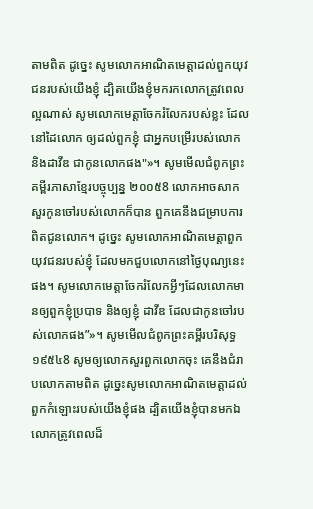តាមពិត ដូច្នេះ សូមលោកអាណិតមេត្តាដល់ពួកយុវជនរបស់យើងខ្ញុំ ដ្បិតយើងខ្ញុំមករកលោកត្រូវពេលល្អណាស់ សូមលោកមេត្តាចែករំលែករបស់ខ្លះ ដែលនៅដៃលោក ឲ្យដល់ពួកខ្ញុំ ជាអ្នកបម្រើរបស់លោក និងដាវីឌ ជាកូនលោកផង"»។ សូមមើលជំពូកព្រះគម្ពីរភាសាខ្មែរបច្ចុប្បន្ន ២០០៥8 លោកអាចសាកសួរកូនចៅរបស់លោកក៏បាន ពួកគេនឹងជម្រាបការពិតជូនលោក។ ដូច្នេះ សូមលោកអាណិតមេត្តាពួកយុវជនរបស់ខ្ញុំ ដែលមកជួបលោកនៅថ្ងៃបុណ្យនេះផង។ សូមលោកមេត្តាចែករំលែកអ្វីៗដែលលោកមានឲ្យពួកខ្ញុំប្របាទ និងឲ្យខ្ញុំ ដាវីឌ ដែលជាកូនចៅរបស់លោកផង”»។ សូមមើលជំពូកព្រះគម្ពីរបរិសុទ្ធ ១៩៥៤8 សូមឲ្យលោកសួរពួកលោកចុះ គេនឹងជំរាបលោកតាមពិត ដូច្នេះសូមលោកអាណិតមេត្តាដល់ពួកកំឡោះរបស់យើងខ្ញុំផង ដ្បិតយើងខ្ញុំបានមកឯលោកត្រូវពេលដ៏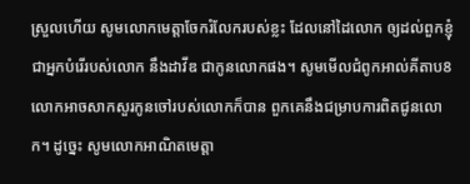ស្រួលហើយ សូមលោកមេត្តាចែករំលែករបស់ខ្លះ ដែលនៅដៃលោក ឲ្យដល់ពួកខ្ញុំ ជាអ្នកបំរើរបស់លោក នឹងដាវីឌ ជាកូនលោកផង។ សូមមើលជំពូកអាល់គីតាប8 លោកអាចសាកសួរកូនចៅរបស់លោកក៏បាន ពួកគេនឹងជម្រាបការពិតជូនលោក។ ដូច្នេះ សូមលោកអាណិតមេត្តា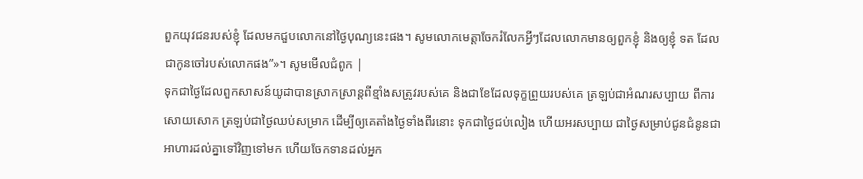ពួកយុវជនរបស់ខ្ញុំ ដែលមកជួបលោកនៅថ្ងៃបុណ្យនេះផង។ សូមលោកមេត្តាចែករំលែកអ្វីៗដែលលោកមានឲ្យពួកខ្ញុំ និងឲ្យខ្ញុំ ទត ដែលជាកូនចៅរបស់លោកផង”»។ សូមមើលជំពូក |
ទុកជាថ្ងៃដែលពួកសាសន៍យូដាបានស្រាកស្រាន្តពីខ្មាំងសត្រូវរបស់គេ និងជាខែដែលទុក្ខព្រួយរបស់គេ ត្រឡប់ជាអំណរសប្បាយ ពីការសោយសោក ត្រឡប់ជាថ្ងៃឈប់សម្រាក ដើម្បីឲ្យគេតាំងថ្ងៃទាំងពីរនោះ ទុកជាថ្ងៃជប់លៀង ហើយអរសប្បាយ ជាថ្ងៃសម្រាប់ជូនជំនូនជាអាហារដល់គ្នាទៅវិញទៅមក ហើយចែកទានដល់អ្នក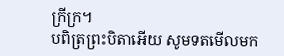ក្រីក្រ។
បពិត្រព្រះបិតាអើយ សូមទតមើលមក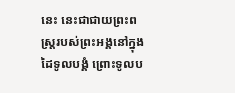នេះ នេះជាជាយព្រះពស្ត្ររបស់ព្រះអង្គនៅក្នុងដៃទូលបង្គំ ព្រោះទូលប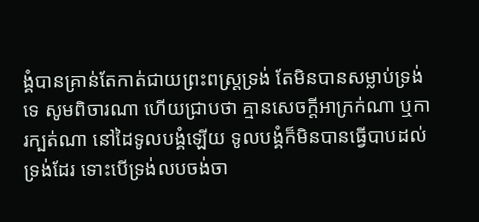ង្គំបានគ្រាន់តែកាត់ជាយព្រះពស្ត្រទ្រង់ តែមិនបានសម្លាប់ទ្រង់ទេ សូមពិចារណា ហើយជ្រាបថា គ្មានសេចក្ដីអាក្រក់ណា ឬការក្បត់ណា នៅដៃទូលបង្គំឡើយ ទូលបង្គំក៏មិនបានធ្វើបាបដល់ទ្រង់ដែរ ទោះបើទ្រង់លបចង់ចា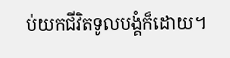ប់យកជីវិតទូលបង្គំក៏ដោយ។